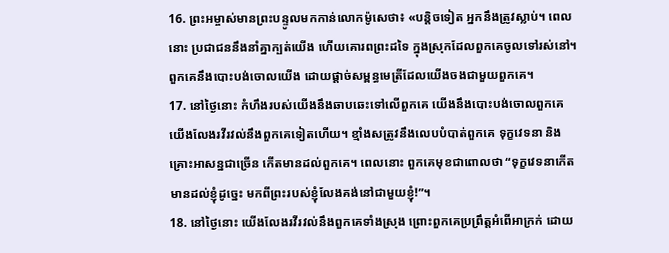16. ព្រះអម្ចាស់មានព្រះបន្ទូលមកកាន់លោកម៉ូសេថា៖ «បន្តិចទៀត អ្នកនឹងត្រូវស្លាប់។ ពេលនោះ ប្រជាជននឹងនាំគ្នាក្បត់យើង ហើយគោរពព្រះដទៃ ក្នុងស្រុកដែលពួកគេចូលទៅរស់នៅ។ ពួកគេនឹងបោះបង់ចោលយើង ដោយផ្ដាច់សម្ពន្ធមេត្រីដែលយើងចងជាមួយពួកគេ។
17. នៅថ្ងៃនោះ កំហឹងរបស់យើងនឹងឆាបឆេះទៅលើពួកគេ យើងនឹងបោះបង់ចោលពួកគេ យើងលែងរវីរវល់នឹងពួកគេទៀតហើយ។ ខ្មាំងសត្រូវនឹងលេបបំបាត់ពួកគេ ទុក្ខវេទនា និងគ្រោះអាសន្នជាច្រើន កើតមានដល់ពួកគេ។ ពេលនោះ ពួកគេមុខជាពោលថា “ទុក្ខវេទនាកើតមានដល់ខ្ញុំដូច្នេះ មកពីព្រះរបស់ខ្ញុំលែងគង់នៅជាមួយខ្ញុំ!”។
18. នៅថ្ងៃនោះ យើងលែងរវីរវល់នឹងពួកគេទាំងស្រុង ព្រោះពួកគេប្រព្រឹត្តអំពើអាក្រក់ ដោយ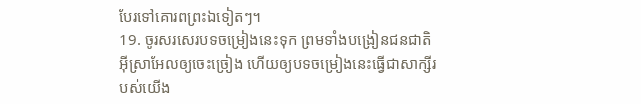បែរទៅគោរពព្រះឯទៀតៗ។
19. ចូរសរសេរបទចម្រៀងនេះទុក ព្រមទាំងបង្រៀនជនជាតិអ៊ីស្រាអែលឲ្យចេះច្រៀង ហើយឲ្យបទចម្រៀងនេះធ្វើជាសាក្សីរបស់យើង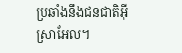ប្រឆាំងនឹងជនជាតិអ៊ីស្រាអែល។